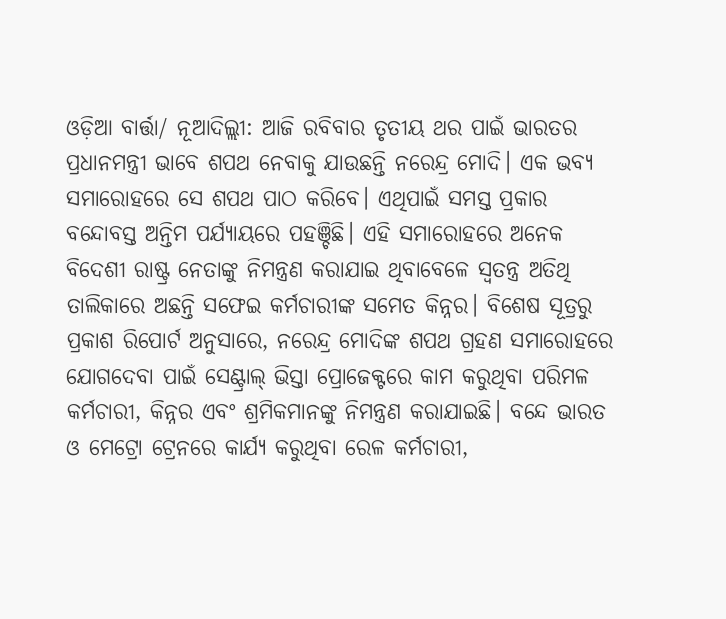ଓଡ଼ିଆ ବାର୍ତ୍ତା/ ନୂଆଦିଲ୍ଲୀ: ଆଜି ରବିବାର ତୃତୀୟ ଥର ପାଇଁ ଭାରତର ପ୍ରଧାନମନ୍ତ୍ରୀ ଭାବେ ଶପଥ ନେବାକୁ ଯାଉଛନ୍ତି ନରେନ୍ଦ୍ର ମୋଦି। ଏକ ଭବ୍ୟ ସମାରୋହରେ ସେ ଶପଥ ପାଠ କରିବେ। ଏଥିପାଇଁ ସମସ୍ତ ପ୍ରକାର ବନ୍ଦୋବସ୍ତ ଅନ୍ତିମ ପର୍ଯ୍ୟାୟରେ ପହଞ୍ଚିଛି। ଏହି ସମାରୋହରେ ଅନେକ ବିଦେଶୀ ରାଷ୍ଟ୍ର ନେତାଙ୍କୁ ନିମନ୍ତ୍ରଣ କରାଯାଇ ଥିବାବେଳେ ସ୍ୱତନ୍ତ୍ର ଅତିଥି ତାଲିକାରେ ଅଛନ୍ତି ସଫେଇ କର୍ମଚାରୀଙ୍କ ସମେତ କିନ୍ନର। ବିଶେଷ ସୂତ୍ରରୁ ପ୍ରକାଶ ରିପୋର୍ଟ ଅନୁସାରେ, ନରେନ୍ଦ୍ର ମୋଦିଙ୍କ ଶପଥ ଗ୍ରହଣ ସମାରୋହରେ ଯୋଗଦେବା ପାଇଁ ସେଣ୍ଟ୍ରାଲ୍ ଭିସ୍ତା ପ୍ରୋଜେକ୍ଟରେ କାମ କରୁଥିବା ପରିମଳ କର୍ମଚାରୀ, କିନ୍ନର ଏବଂ ଶ୍ରମିକମାନଙ୍କୁ ନିମନ୍ତ୍ରଣ କରାଯାଇଛି। ବନ୍ଦେ ଭାରତ ଓ ମେଟ୍ରୋ ଟ୍ରେନରେ କାର୍ଯ୍ୟ କରୁଥିବା ରେଳ କର୍ମଚାରୀ,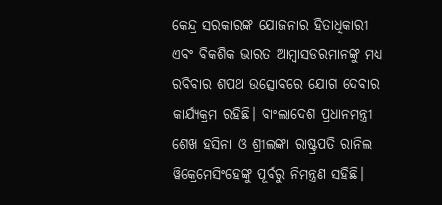କେନ୍ଦ୍ର ସରକାରଙ୍କ ଯୋଜନାର ହିତାଧିକାରୀ ଏବଂ ବିକଶିକ ଭାରତ ଆମ୍ବାସଡରମାନଙ୍କୁ ମଧ୍ୟ ରବିବାର ଶପଥ ଉତ୍ସୋବରେ ଯୋଗ ଦେବାର କାର୍ଯ୍ୟକ୍ରମ ରହିଛି। ବାଂଲାଦେଶ ପ୍ରଧାନମନ୍ତ୍ରୀ ଶେଖ ହସିନା ଓ ଶ୍ରୀଲଙ୍କା ରାଷ୍ଟ୍ରପତି ରାନିଲ ୱିକ୍ରେମେସିଂହେଙ୍କୁ ପୂର୍ବରୁ ନିମନ୍ତ୍ରଣ ସହିଛି।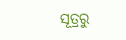ସୂତ୍ରରୁ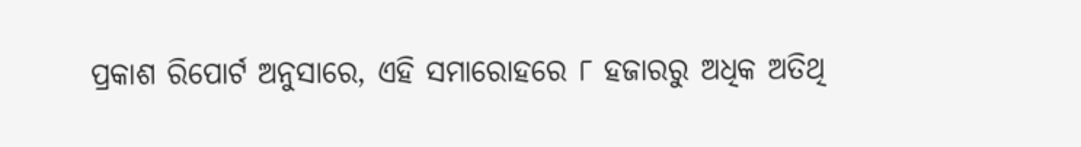ପ୍ରକାଶ ରିପୋର୍ଟ ଅନୁସାରେ, ଏହି ସମାରୋହରେ ୮ ହଜାରରୁ ଅଧିକ ଅତିଥି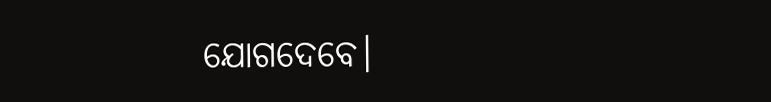ଯୋଗଦେବେ।